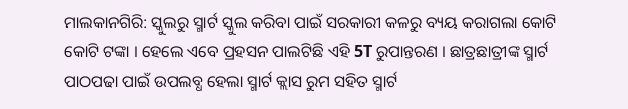ମାଲକାନଗିରି: ସ୍କୁଲରୁ ସ୍ମାର୍ଟ ସ୍କୁଲ କରିବା ପାଇଁ ସରକାରୀ କଳରୁ ବ୍ୟୟ କରାଗଲା କୋଟି କୋଟି ଟଙ୍କା । ହେଲେ ଏବେ ପ୍ରହସନ ପାଲଟିଛି ଏହି 5T ରୁପାନ୍ତରଣ । ଛାତ୍ରଛାତ୍ରୀଙ୍କ ସ୍ମାର୍ଟ ପାଠପଢା ପାଇଁ ଉପଲବ୍ଧ ହେଲା ସ୍ମାର୍ଟ କ୍ଲାସ ରୁମ ସହିତ ସ୍ମାର୍ଟ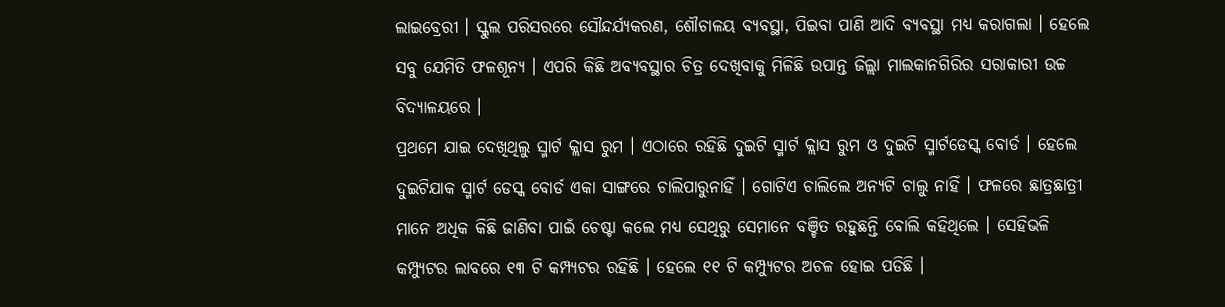ଲାଇବ୍ରେରୀ । ସ୍କୁଲ ପରିସରରେ ସୌନ୍ଦର୍ଯ୍ୟକରଣ, ଶୌଚାଳୟ ବ୍ୟବସ୍ଥା, ପିଇବା ପାଣି ଆଦି ବ୍ୟବସ୍ଥା ମଧ୍ୟ କରାଗଲା । ହେଲେ ସବୁ ଯେମିତି ଫଳଶୂନ୍ୟ । ଏପରି କିଛି ଅବ୍ୟବସ୍ଥାର ଚିତ୍ର ଦେଖିବାକୁ ମିଳିଛି ଉପାନ୍ତ ଜିଲ୍ଲା ମାଲକାନଗିରିର ସରାକାରୀ ଉଚ୍ଚ ବିଦ୍ୟାଳୟରେ ।
ପ୍ରଥମେ ଯାଇ ଦେଖିଥିଲୁ ସ୍ମାର୍ଟ କ୍ଲାସ ରୁମ । ଏଠାରେ ରହିଛି ଦୁଇଟି ସ୍ମାର୍ଟ କ୍ଲାସ ରୁମ ଓ ଦୁଇଟି ସ୍ମାର୍ଟଡେସ୍କ ବୋର୍ଡ । ହେଲେ ଦୁଇଟିଯାକ ସ୍ମାର୍ଟ ଡେସ୍କ ବୋର୍ଡ ଏକା ସାଙ୍ଗରେ ଚାଲିପାରୁନାହିଁ । ଗୋଟିଏ ଚାଲିଲେ ଅନ୍ୟଟି ଚାଲୁ ନାହିଁ । ଫଳରେ ଛାତ୍ରଛାତ୍ରୀ ମାନେ ଅଧିକ କିଛି ଜାଣିବା ପାଇଁ ଚେଷ୍ଟା କଲେ ମଧ୍ୟ ସେଥିରୁ ସେମାନେ ବଞ୍ଚିତ ରହୁଛନ୍ତି ବୋଲି କହିଥିଲେ । ସେହିଭଳି କମ୍ପ୍ୟୁଟର ଲାବରେ ୧୩ ଟି କମ୍ପ୍ୟଟର ରହିଛି । ହେଲେ ୧୧ ଟି କମ୍ପ୍ୟୁଟର ଅଚଳ ହୋଇ ପଡିଛି ।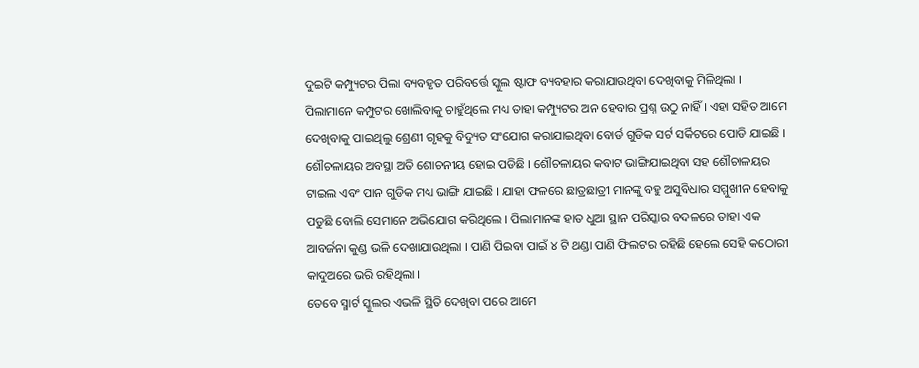ଦୁଇଟି କମ୍ପ୍ୟୁଟର ପିଲା ବ୍ୟବହୃତ ପରିବର୍ତ୍ତେ ସ୍କୁଲ ଷ୍ଟାଫ ବ୍ୟବହାର କରାଯାଉଥିବା ଦେଖିବାକୁ ମିଳିଥିଲା । ପିଲାମାନେ କମ୍ପୁଟର ଖୋଲିବାକୁ ଚାହୁଁଥିଲେ ମଧ୍ୟ ତାହା କମ୍ପ୍ୟୁଟର ଅନ ହେବାର ପ୍ରଶ୍ନ ଉଠୁ ନାହିଁ । ଏହା ସହିତ ଆମେ ଦେଖିବାକୁ ପାଇଥିଲୁ ଶ୍ରେଣୀ ଗୃହକୁ ବିଦ୍ୟୁତ ସଂଯୋଗ କରାଯାଇଥିବା ବୋର୍ଡ ଗୁଡିକ ସର୍ଟ ସର୍କିଟରେ ପୋଡି ଯାଇଛି । ଶୌଚଳାୟର ଅବସ୍ଥା ଅତି ଶୋଚନୀୟ ହୋଇ ପଡିଛି । ଶୌଚଳାୟର କବାଟ ଭାଙ୍ଗିଯାଇଥିବା ସହ ଶୌଚାଳୟର ଟାଇଲ ଏବଂ ପାନ ଗୁଡିକ ମଧ୍ୟ ଭାଙ୍ଗି ଯାଇଛି । ଯାହା ଫଳରେ ଛାତ୍ରଛାତ୍ରୀ ମାନଙ୍କୁ ବହୁ ଅସୁବିଧାର ସମ୍ମୁଖୀନ ହେବାକୁ ପଡୁଛି ବୋଲି ସେମାନେ ଅଭିଯୋଗ କରିଥିଲେ । ପିଲାମାନଙ୍କ ହାତ ଧୁଆ ସ୍ଥାନ ପରିସ୍କାର ବଦଳରେ ତାହା ଏକ ଆବର୍ଜନା କୁଣ୍ଡ ଭଳି ଦେଖାଯାଉଥିଲା । ପାଣି ପିଇବା ପାଇଁ ୪ ଟି ଥଣ୍ଡା ପାଣି ଫିଲଟର ରହିଛି ହେଲେ ସେହି କଠୋରୀ କାଦୁଅରେ ଭରି ରହିଥିଲା ।
ତେବେ ସ୍ମାର୍ଟ ସ୍କୁଲର ଏଭଳି ସ୍ଥିତି ଦେଖିବା ପରେ ଆମେ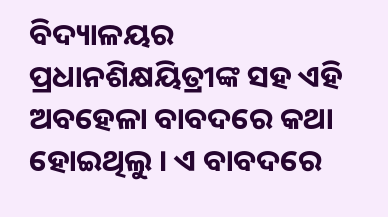ବିଦ୍ୟାଳୟର ପ୍ରଧାନଶିକ୍ଷୟିତ୍ରୀଙ୍କ ସହ ଏହି ଅବହେଳା ବାବଦରେ କଥା ହୋଇଥିଲୁ । ଏ ବାବଦରେ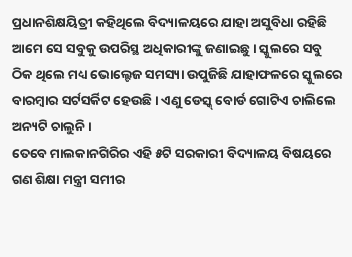ପ୍ରଧାନଶିକ୍ଷୟିତ୍ରୀ କହିଥିଲେ ବିଦ୍ୟାଳୟରେ ଯାହା ଅସୁବିଧା ରହିଛି ଆମେ ସେ ସବୁକୁ ଉପରିସ୍ଥ ଅଧିକାରୀଙ୍କୁ ଜଣାଇଛୁ । ସ୍କୁଲରେ ସବୁ ଠିକ ଥିଲେ ମଧ୍ୟ ଭୋଲ୍ଟେଜ ସମସ୍ୟା ଉପୁଜିଛି ଯାହାଫଳରେ ସ୍କୁଲରେ ବାରମ୍ବାର ସର୍ଟସର୍କିଟ ହେଉଛି । ଏଣୁ ଡେସ୍କ୍ ବୋର୍ଡ ଗୋଟିଏ ଚାଲିଲେ ଅନ୍ୟଟି ଚାଲୁନି ।
ତେବେ ମାଲକାନଗିରିର ଏହି ୫ଟି ସରକାରୀ ବିଦ୍ୟାଳୟ ବିଷୟରେ ଗଣ ଶିକ୍ଷା ମନ୍ତ୍ରୀ ସମୀର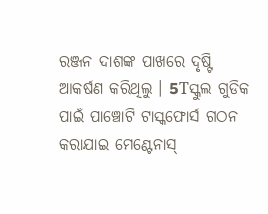ରଞ୍ଜନ ଦାଶଙ୍କ ପାଖରେ ଦୃଷ୍ଟି ଆକର୍ଷଣ କରିଥିଲୁ । 5Tସ୍କୁଲ ଗୁଡିକ ପାଇଁ ପାଞ୍ଚୋଟି ଟାସ୍କଫୋର୍ସ ଗଠନ କରାଯାଇ ମେଣ୍ଟେନାସ୍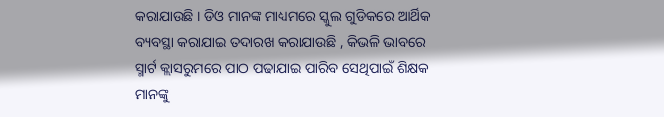କରାଯାଉଛି । ଡିଓ ମାନଙ୍କ ମାଧ୍ୟମରେ ସ୍କୁଲ ଗୁଡିକରେ ଆର୍ଥିକ ବ୍ୟବସ୍ଥା କରାଯାଇ ତଦାରଖ କରାଯାଉଛି , କିଭଳି ଭାବରେ ସ୍ମାର୍ଟ କ୍ଲାସରୁମରେ ପାଠ ପଢାଯାଇ ପାରିବ ସେଥିପାଇଁ ଶିକ୍ଷକ ମାନଙ୍କୁ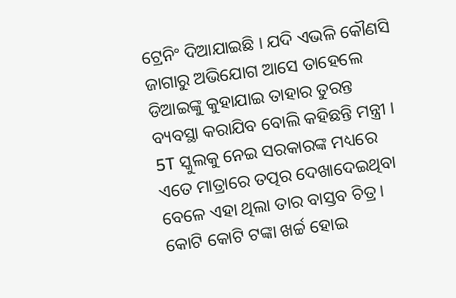ଟ୍ରେନିଂ ଦିଆଯାଇଛି । ଯଦି ଏଭଳି କୌଣସି ଜାଗାରୁ ଅଭିଯୋଗ ଆସେ ତାହେଲେ ଡିଆଇଙ୍କୁ କୁହାଯାଇ ତାହାର ତୁରନ୍ତ ବ୍ୟବସ୍ଥା କରାଯିବ ବୋଲି କହିଛନ୍ତି ମନ୍ତ୍ରୀ ।
5T ସ୍କୁଲକୁ ନେଇ ସରକାରଙ୍କ ମଧ୍ୟରେ ଏତେ ମାତ୍ରାରେ ତତ୍ପର ଦେଖାଦେଇଥିବା ବେଳେ ଏହା ଥିଲା ତାର ବାସ୍ତବ ଚିତ୍ର । କୋଟି କୋଟି ଟଙ୍କା ଖର୍ଚ୍ଚ ହୋଇ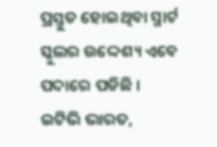ପ୍ରସ୍ତୁତ ହୋଇଥିବା ସ୍ମାର୍ଟ ସ୍କୁଲର ଉଦ୍ଦେଶ୍ୟ ଏବେ ପଦାରେ ପଡିଛି ।
ଇଟିଭି ଭାରତ,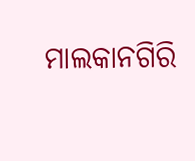ମାଲକାନଗିରି